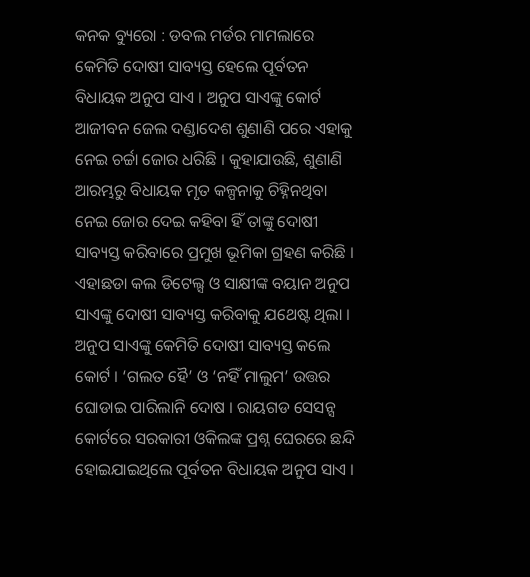କନକ ବ୍ୟୁରୋ : ଡବଲ ମର୍ଡର ମାମଲାରେ କେମିତି ଦୋଷୀ ସାବ୍ୟସ୍ତ ହେଲେ ପୂର୍ବତନ ବିଧାୟକ ଅନୁପ ସାଏ । ଅନୁପ ସାଏଙ୍କୁ କୋର୍ଟ ଆଜୀବନ ଜେଲ ଦଣ୍ଡାଦେଶ ଶୁଣାଣି ପରେ ଏହାକୁ ନେଇ ଚର୍ଚ୍ଚା ଜୋର ଧରିଛି । କୁହାଯାଉଛି, ଶୁଣାଣି ଆରମ୍ଭରୁ ବିଧାୟକ ମୃତ କଳ୍ପନାକୁ ଚିହ୍ନିନଥିବା ନେଇ ଜୋର ଦେଇ କହିବା ହିଁ ତାଙ୍କୁ ଦୋଷୀ ସାବ୍ୟସ୍ତ କରିବାରେ ପ୍ରମୁଖ ଭୂମିକା ଗ୍ରହଣ କରିଛି । ଏହାଛଡା କଲ ଡିଟେଲ୍ସ ଓ ସାକ୍ଷୀଙ୍କ ବୟାନ ଅନୁପ ସାଏଙ୍କୁ ଦୋଷୀ ସାବ୍ୟସ୍ତ କରିବାକୁ ଯଥେଷ୍ଟ ଥିଲା ।
ଅନୁପ ସାଏଙ୍କୁ କେମିତି ଦୋଷୀ ସାବ୍ୟସ୍ତ କଲେ କୋର୍ଟ । ‘ଗଲତ ହୈ’ ଓ ‘ନହିଁ ମାଲୁମ’ ଉତ୍ତର ଘୋଡାଇ ପାରିଲାନି ଦୋଷ । ରାୟଗଡ ସେସନ୍ସ କୋର୍ଟରେ ସରକାରୀ ଓକିଲଙ୍କ ପ୍ରଶ୍ନ ଘେରରେ ଛନ୍ଦି ହୋଇଯାଇଥିଲେ ପୂର୍ବତନ ବିଧାୟକ ଅନୁପ ସାଏ ।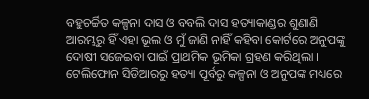ବହୁଚର୍ଚ୍ଚିତ କଳ୍ପନା ଦାସ ଓ ବବଲି ଦାସ ହତ୍ୟାକାଣ୍ଡର ଶୁଣାଣି ଆରମ୍ଭରୁ ହିଁ ଏହା ଭୂଲ ଓ ମୁଁ ଜାଣି ନାହିଁ କହିବା କୋର୍ଟରେ ଅନୁପଙ୍କୁ ଦୋଷୀ ସଜେଇବା ପାଇଁ ପ୍ରାଥମିକ ଭୂମିକା ଗ୍ରହଣ କରିଥିଲା । ଟେଲିଫୋନ ସିଡିଆରରୁ ହତ୍ୟା ପୂର୍ବରୁ କଳ୍ପନା ଓ ଅନୁପଙ୍କ ମଧ୍ୟରେ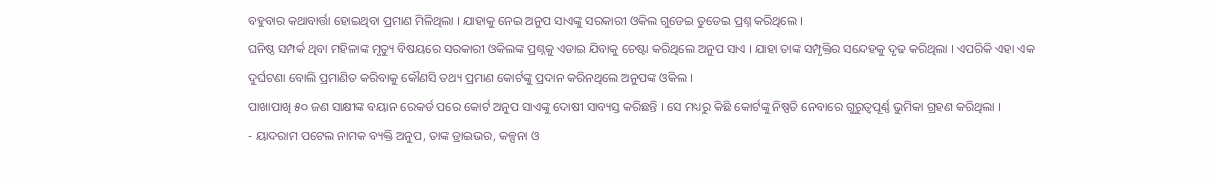ବହୁବାର କଥାବାର୍ତ୍ତା ହୋଇଥିବା ପ୍ରମାଣ ମିଳିଥିଲା । ଯାହାକୁ ନେଇ ଅନୁପ ସାଏଙ୍କୁ ସରକାରୀ ଓକିଲ ଗୁଡେଇ ତୁଡେଇ ପ୍ରଶ୍ନ କରିଥିଲେ ।
ଘନିଷ୍ଠ ସମ୍ପର୍କ ଥିବା ମହିଳାଙ୍କ ମୃତ୍ୟୁ ବିଷୟରେ ସରକାରୀ ଓକିଲଙ୍କ ପ୍ରଶ୍ନକୁ ଏଡାଇ ଯିବାକୁ ଚେଷ୍ଟା କରିଥିଲେ ଅନୁପ ସାଏ । ଯାହା ତାଙ୍କ ସମ୍ପୃକ୍ତିର ସନ୍ଦେହକୁ ଦୃଢ କରିଥିଲା । ଏପରିକି ଏହା ଏକ ଦୁର୍ଘଟଣା ବୋଲି ପ୍ରମାଣିତ କରିବାକୁ କୌଣସି ତଥ୍ୟ ପ୍ରମାଣ କୋର୍ଟଙ୍କୁ ପ୍ରଦାନ କରିନଥିଲେ ଅନୁପଙ୍କ ଓକିଲ ।
ପାଖାପାଖି ୫୦ ଜଣ ସାକ୍ଷୀଙ୍କ ବୟାନ ରେକର୍ଡ ପରେ କୋର୍ଟ ଅନୁପ ସାଏଙ୍କୁ ଦୋଷୀ ସାବ୍ୟସ୍ତ କରିଛନ୍ତି । ସେ ମଧ୍ୟରୁ କିଛି କୋର୍ଟଙ୍କୁ ନିଷ୍ପତି ନେବାରେ ଗୁରୁତ୍ୱପୂର୍ଣ୍ଣ ଭୁମିକା ଗ୍ରହଣ କରିଥିଲା ।
- ୟାଦରାମ ପଟେଲ ନାମକ ବ୍ୟକ୍ତି ଅନୁପ, ତାଙ୍କ ଡ୍ରାଇଭର, କଳ୍ପନା ଓ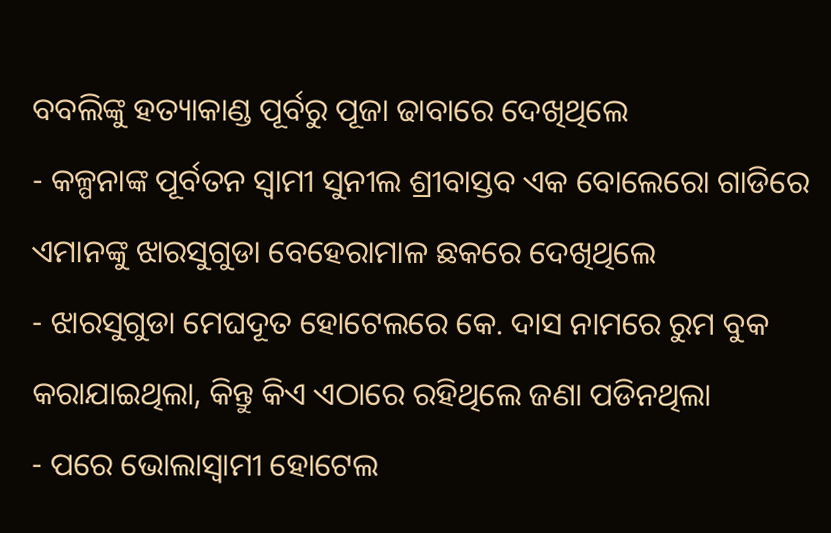ବବଲିଙ୍କୁ ହତ୍ୟାକାଣ୍ଡ ପୂର୍ବରୁ ପୂଜା ଢାବାରେ ଦେଖିଥିଲେ
- କଳ୍ପନାଙ୍କ ପୂର୍ବତନ ସ୍ୱାମୀ ସୁନୀଲ ଶ୍ରୀବାସ୍ତବ ଏକ ବୋଲେରୋ ଗାଡିରେ ଏମାନଙ୍କୁ ଝାରସୁଗୁଡା ବେହେରାମାଳ ଛକରେ ଦେଖିଥିଲେ
- ଝାରସୁଗୁଡା ମେଘଦୂତ ହୋଟେଲରେ କେ. ଦାସ ନାମରେ ରୁମ ବୁକ କରାଯାଇଥିଲା, କିନ୍ତୁ କିଏ ଏଠାରେ ରହିଥିଲେ ଜଣା ପଡିନଥିଲା
- ପରେ ଭୋଲାସ୍ୱାମୀ ହୋଟେଲ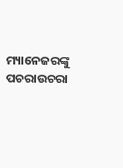ମ୍ୟାନେଜରଙ୍କୁ ପଚରାଉଚରା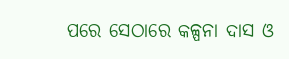ପରେ ସେଠାରେ କଳ୍ପନା ଦାସ ଓ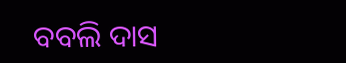ବବଲି ଦାସ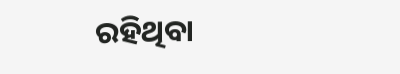ରହିଥିବା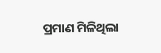ପ୍ରମାଣ ମିଳିଥିଲା